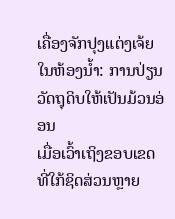ເຄື່ອງຈັກປຸງແຕ່ງເຈ້ຍໃນຫ້ອງນໍ້າ: ການປ່ຽນວັດຖຸດິບໃຫ້ເປັນມ້ວນອ່ອນ
ເມື່ອເວົ້າເຖິງຂອບເຂດທີ່ໃກ້ຊິດສ່ວນຫຼາຍ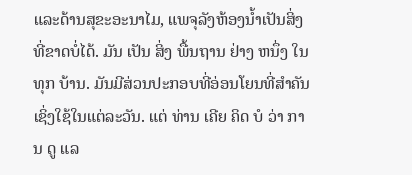ແລະດ້ານສຸຂະອະນາໄມ, ແພຈຸລັງຫ້ອງນໍ້າເປັນສິ່ງທີ່ຂາດບໍ່ໄດ້. ມັນ ເປັນ ສິ່ງ ພື້ນຖານ ຢ່າງ ຫນຶ່ງ ໃນ ທຸກ ບ້ານ. ມັນມີສ່ວນປະກອບທີ່ອ່ອນໂຍນທີ່ສໍາຄັນເຊິ່ງໃຊ້ໃນແຕ່ລະວັນ. ແຕ່ ທ່ານ ເຄີຍ ຄິດ ບໍ ວ່າ ການ ດູ ແລ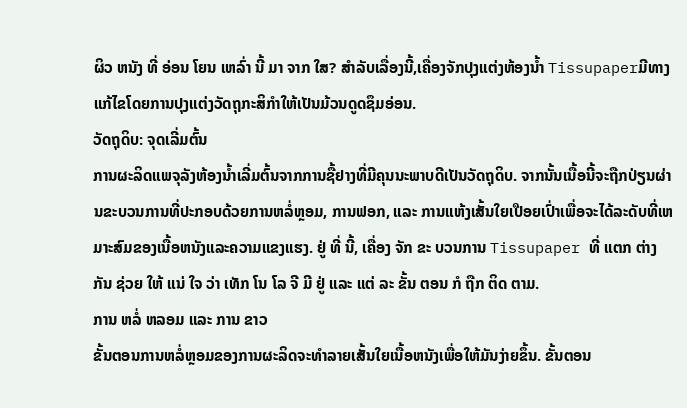ຜິວ ຫນັງ ທີ່ ອ່ອນ ໂຍນ ເຫລົ່າ ນີ້ ມາ ຈາກ ໃສ? ສໍາລັບເລື່ອງນີ້,ເຄື່ອງຈັກປຸງແຕ່ງຫ້ອງນໍ້າ Tissupaperມີທາງແກ້ໄຂໂດຍການປຸງແຕ່ງວັດຖຸກະສິກໍາໃຫ້ເປັນມ້ວນດູດຊຶມອ່ອນ.
ວັດຖຸດິບ: ຈຸດເລີ່ມຕົ້ນ
ການຜະລິດແພຈຸລັງຫ້ອງນໍ້າເລີ່ມຕົ້ນຈາກການຊື້ຢາງທີ່ມີຄຸນນະພາບດີເປັນວັດຖຸດິບ. ຈາກນັ້ນເນື້ອນີ້ຈະຖືກປ່ຽນຜ່ານຂະບວນການທີ່ປະກອບດ້ວຍການຫລໍ່ຫຼອມ, ການຟອກ, ແລະ ການແຫ້ງເສັ້ນໃຍເປືອຍເປົ່າເພື່ອຈະໄດ້ລະດັບທີ່ເຫມາະສົມຂອງເນື້ອຫນັງແລະຄວາມແຂງແຮງ. ຢູ່ ທີ່ ນີ້, ເຄື່ອງ ຈັກ ຂະ ບວນການ Tissupaper ທີ່ ແຕກ ຕ່າງ ກັນ ຊ່ວຍ ໃຫ້ ແນ່ ໃຈ ວ່າ ເທັກ ໂນ ໂລ ຈີ ມີ ຢູ່ ແລະ ແຕ່ ລະ ຂັ້ນ ຕອນ ກໍ ຖືກ ຕິດ ຕາມ.
ການ ຫລໍ່ ຫລອມ ແລະ ການ ຂາວ
ຂັ້ນຕອນການຫລໍ່ຫຼອມຂອງການຜະລິດຈະທໍາລາຍເສັ້ນໃຍເນື້ອຫນັງເພື່ອໃຫ້ມັນງ່າຍຂຶ້ນ. ຂັ້ນຕອນ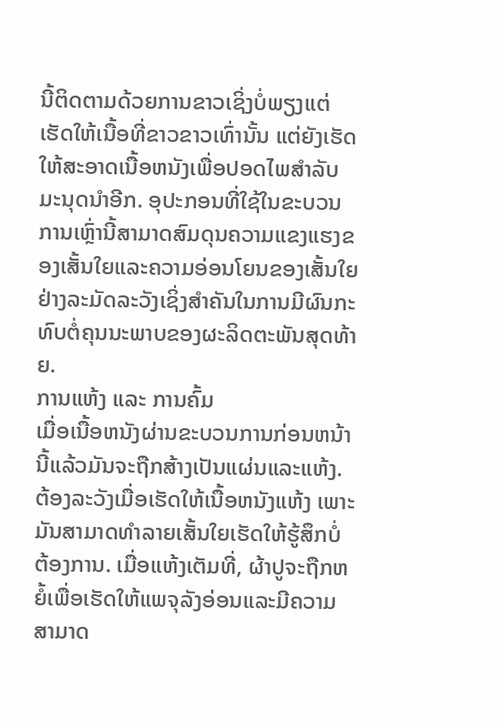ນີ້ຕິດຕາມດ້ວຍການຂາວເຊິ່ງບໍ່ພຽງແຕ່ເຮັດໃຫ້ເນື້ອທີ່ຂາວຂາວເທົ່ານັ້ນ ແຕ່ຍັງເຮັດໃຫ້ສະອາດເນື້ອຫນັງເພື່ອປອດໄພສໍາລັບມະນຸດນໍາອີກ. ອຸປະກອນທີ່ໃຊ້ໃນຂະບວນການເຫຼົ່ານີ້ສາມາດສົມດຸນຄວາມແຂງແຮງຂອງເສັ້ນໃຍແລະຄວາມອ່ອນໂຍນຂອງເສັ້ນໃຍຢ່າງລະມັດລະວັງເຊິ່ງສໍາຄັນໃນການມີຜົນກະທົບຕໍ່ຄຸນນະພາບຂອງຜະລິດຕະພັນສຸດທ້າຍ.
ການແຫ້ງ ແລະ ການຄົ້ມ
ເມື່ອເນື້ອຫນັງຜ່ານຂະບວນການກ່ອນຫນ້ານີ້ແລ້ວມັນຈະຖືກສ້າງເປັນແຜ່ນແລະແຫ້ງ. ຕ້ອງລະວັງເມື່ອເຮັດໃຫ້ເນື້ອຫນັງແຫ້ງ ເພາະມັນສາມາດທໍາລາຍເສັ້ນໃຍເຮັດໃຫ້ຮູ້ສຶກບໍ່ຕ້ອງການ. ເມື່ອແຫ້ງເຕັມທີ່, ຜ້າປູຈະຖືກຫຍໍ້ເພື່ອເຮັດໃຫ້ແພຈຸລັງອ່ອນແລະມີຄວາມສາມາດ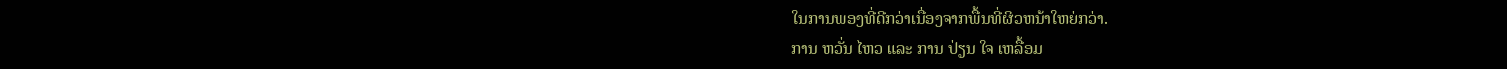ໃນການພອງທີ່ດີກວ່າເນື່ອງຈາກພື້ນທີ່ຜິວຫນ້າໃຫຍ່ກວ່າ.
ການ ຫວັ່ນ ໄຫວ ແລະ ການ ປ່ຽນ ໃຈ ເຫລື້ອມ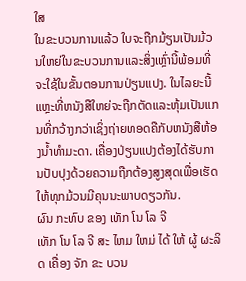ໃສ
ໃນຂະບວນການແລ້ວ ໃບຈະຖືກມ້ຽນເປັນມ້ວນໃຫຍ່ໃນຂະບວນການແລະສິ່ງເຫຼົ່ານີ້ພ້ອມທີ່ຈະໃຊ້ໃນຂັ້ນຕອນການປ່ຽນແປງ. ໃນໄລຍະນີ້ແຫຼະທີ່ຫນັງສືໃຫຍ່ຈະຖືກຕັດແລະຫຸ້ມເປັນແກນທີ່ກວ້າງກວ່າເຊິ່ງຖ່າຍທອດຄືກັບຫນັງສືຫ້ອງນໍ້າທໍາມະດາ. ເຄື່ອງປ່ຽນແປງຕ້ອງໄດ້ຮັບການປັບປຸງດ້ວຍຄວາມຖືກຕ້ອງສູງສຸດເພື່ອເຮັດໃຫ້ທຸກມ້ວນມີຄຸນນະພາບດຽວກັນ.
ຜົນ ກະທົບ ຂອງ ເທັກ ໂນ ໂລ ຈີ
ເທັກ ໂນ ໂລ ຈີ ສະ ໄຫມ ໃຫມ່ ໄດ້ ໃຫ້ ຜູ້ ຜະລິດ ເຄື່ອງ ຈັກ ຂະ ບວນ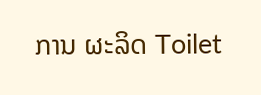ການ ຜະລິດ Toilet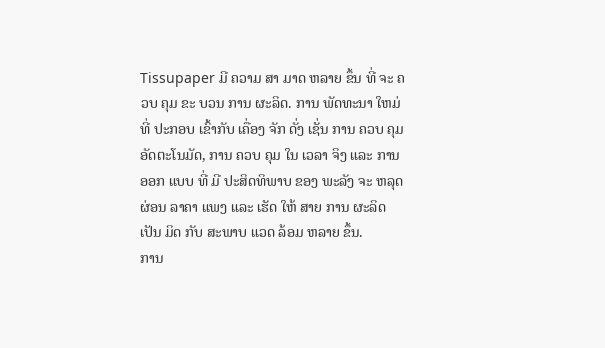Tissupaper ມີ ຄວາມ ສາ ມາດ ຫລາຍ ຂຶ້ນ ທີ່ ຈະ ຄວບ ຄຸມ ຂະ ບວນ ການ ຜະລິດ. ການ ພັດທະນາ ໃຫມ່ ທີ່ ປະກອບ ເຂົ້າກັບ ເຄື່ອງ ຈັກ ດັ່ງ ເຊັ່ນ ການ ຄວບ ຄຸມ ອັດຕະໂນມັດ, ການ ຄວບ ຄຸມ ໃນ ເວລາ ຈິງ ແລະ ການ ອອກ ແບບ ທີ່ ມີ ປະສິດທິພາບ ຂອງ ພະລັງ ຈະ ຫລຸດຜ່ອນ ລາຄາ ແພງ ແລະ ເຮັດ ໃຫ້ ສາຍ ການ ຜະລິດ ເປັນ ມິດ ກັບ ສະພາບ ແວດ ລ້ອມ ຫລາຍ ຂຶ້ນ.
ການ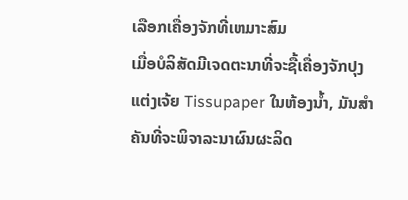ເລືອກເຄື່ອງຈັກທີ່ເຫມາະສົມ
ເມື່ອບໍລິສັດມີເຈດຕະນາທີ່ຈະຊື້ເຄື່ອງຈັກປຸງແຕ່ງເຈ້ຍ Tissupaper ໃນຫ້ອງນໍ້າ, ມັນສໍາຄັນທີ່ຈະພິຈາລະນາຜົນຜະລິດ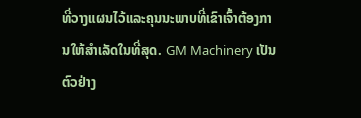ທີ່ວາງແຜນໄວ້ແລະຄຸນນະພາບທີ່ເຂົາເຈົ້າຕ້ອງການໃຫ້ສໍາເລັດໃນທີ່ສຸດ. GM Machinery ເປັນ ຕົວຢ່າງ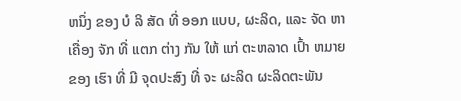ຫນຶ່ງ ຂອງ ບໍ ລິ ສັດ ທີ່ ອອກ ແບບ, ຜະລິດ, ແລະ ຈັດ ຫາ ເຄື່ອງ ຈັກ ທີ່ ແຕກ ຕ່າງ ກັນ ໃຫ້ ແກ່ ຕະຫລາດ ເປົ້າ ຫມາຍ ຂອງ ເຮົາ ທີ່ ມີ ຈຸດປະສົງ ທີ່ ຈະ ຜະລິດ ຜະລິດຕະພັນ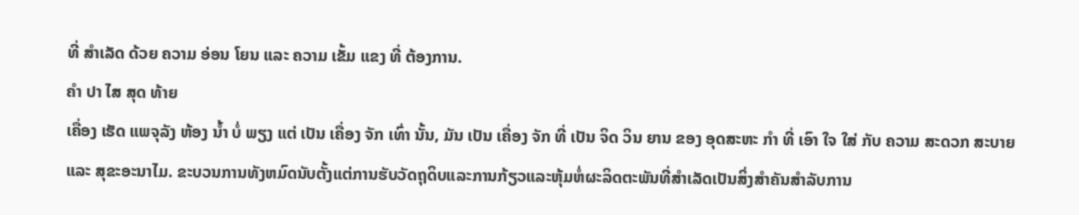ທີ່ ສໍາເລັດ ດ້ວຍ ຄວາມ ອ່ອນ ໂຍນ ແລະ ຄວາມ ເຂັ້ມ ແຂງ ທີ່ ຕ້ອງການ.
ຄໍາ ປາ ໄສ ສຸດ ທ້າຍ
ເຄື່ອງ ເຮັດ ແພຈຸລັງ ຫ້ອງ ນ້ຳ ບໍ່ ພຽງ ແຕ່ ເປັນ ເຄື່ອງ ຈັກ ເທົ່າ ນັ້ນ, ມັນ ເປັນ ເຄື່ອງ ຈັກ ທີ່ ເປັນ ຈິດ ວິນ ຍານ ຂອງ ອຸດສະຫະ ກໍາ ທີ່ ເອົາ ໃຈ ໃສ່ ກັບ ຄວາມ ສະດວກ ສະບາຍ ແລະ ສຸຂະອະນາໄມ. ຂະບວນການທັງຫມົດນັບຕັ້ງແຕ່ການຮັບວັດຖຸດິບແລະການກ້ຽວແລະຫຸ້ມຫໍ່ຜະລິດຕະພັນທີ່ສໍາເລັດເປັນສິ່ງສໍາຄັນສໍາລັບການ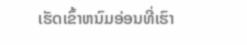ເຮັດເຂົ້າຫນົມອ່ອນທີ່ເຮົາ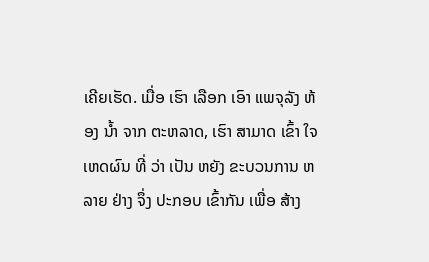ເຄີຍເຮັດ. ເມື່ອ ເຮົາ ເລືອກ ເອົາ ແພຈຸລັງ ຫ້ອງ ນ້ຳ ຈາກ ຕະຫລາດ, ເຮົາ ສາມາດ ເຂົ້າ ໃຈ ເຫດຜົນ ທີ່ ວ່າ ເປັນ ຫຍັງ ຂະບວນການ ຫລາຍ ຢ່າງ ຈຶ່ງ ປະກອບ ເຂົ້າກັນ ເພື່ອ ສ້າງ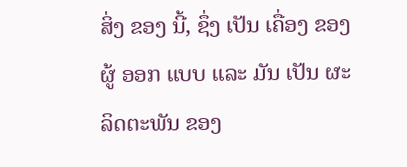ສິ່ງ ຂອງ ນີ້, ຊຶ່ງ ເປັນ ເຄື່ອງ ຂອງ ຜູ້ ອອກ ແບບ ແລະ ມັນ ເປັນ ຜະລິດຕະພັນ ຂອງ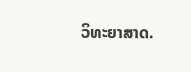ວິທະຍາສາດ.